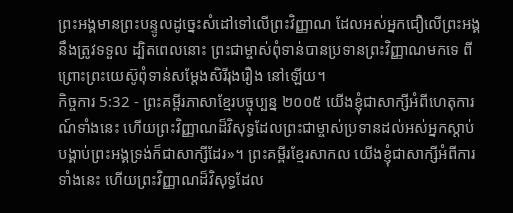ព្រះអង្គមានព្រះបន្ទូលដូច្នេះសំដៅទៅលើព្រះវិញ្ញាណ ដែលអស់អ្នកជឿលើព្រះអង្គនឹងត្រូវទទួល ដ្បិតពេលនោះ ព្រះជាម្ចាស់ពុំទាន់បានប្រទានព្រះវិញ្ញាណមកទេ ពីព្រោះព្រះយេស៊ូពុំទាន់សម្តែងសិរីរុងរឿង នៅឡើយ។
កិច្ចការ 5:32 - ព្រះគម្ពីរភាសាខ្មែរបច្ចុប្បន្ន ២០០៥ យើងខ្ញុំជាសាក្សីអំពីហេតុការណ៍ទាំងនេះ ហើយព្រះវិញ្ញាណដ៏វិសុទ្ធដែលព្រះជាម្ចាស់ប្រទានដល់អស់អ្នកស្ដាប់បង្គាប់ព្រះអង្គទ្រង់ក៏ជាសាក្សីដែរ»។ ព្រះគម្ពីរខ្មែរសាកល យើងខ្ញុំជាសាក្សីអំពីការទាំងនេះ ហើយព្រះវិញ្ញាណដ៏វិសុទ្ធដែល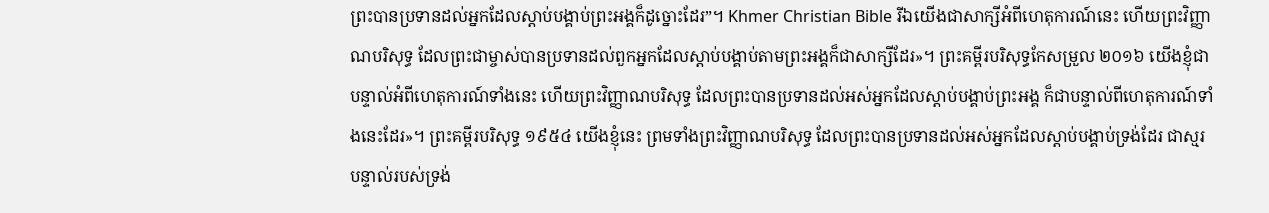ព្រះបានប្រទានដល់អ្នកដែលស្ដាប់បង្គាប់ព្រះអង្គក៏ដូច្នោះដែរ”។ Khmer Christian Bible រីឯយើងជាសាក្សីអំពីហេតុការណ៍នេះ ហើយព្រះវិញ្ញាណបរិសុទ្ធ ដែលព្រះជាម្ចាស់បានប្រទានដល់ពួកអ្នកដែលស្ដាប់បង្គាប់តាមព្រះអង្គក៏ជាសាក្សីដែរ»។ ព្រះគម្ពីរបរិសុទ្ធកែសម្រួល ២០១៦ យើងខ្ញុំជាបន្ទាល់អំពីហេតុការណ៍ទាំងនេះ ហើយព្រះវិញ្ញាណបរិសុទ្ធ ដែលព្រះបានប្រទានដល់អស់អ្នកដែលស្តាប់បង្គាប់ព្រះអង្គ ក៏ជាបន្ទាល់ពីហេតុការណ៍ទាំងនេះដែរ»។ ព្រះគម្ពីរបរិសុទ្ធ ១៩៥៤ យើងខ្ញុំនេះ ព្រមទាំងព្រះវិញ្ញាណបរិសុទ្ធ ដែលព្រះបានប្រទានដល់អស់អ្នកដែលស្តាប់បង្គាប់ទ្រង់ដែរ ជាស្មរបន្ទាល់របស់ទ្រង់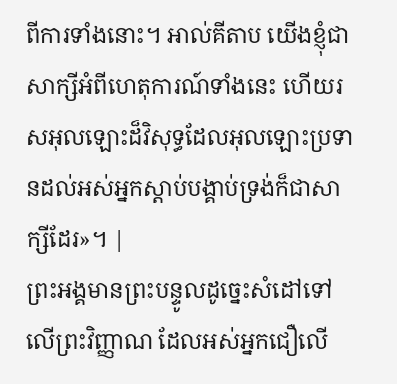ពីការទាំងនោះ។ អាល់គីតាប យើងខ្ញុំជាសាក្សីអំពីហេតុការណ៍ទាំងនេះ ហើយរសអុលឡោះដ៏វិសុទ្ធដែលអុលឡោះប្រទានដល់អស់អ្នកស្ដាប់បង្គាប់ទ្រង់ក៏ជាសាក្សីដែរ»។ |
ព្រះអង្គមានព្រះបន្ទូលដូច្នេះសំដៅទៅលើព្រះវិញ្ញាណ ដែលអស់អ្នកជឿលើ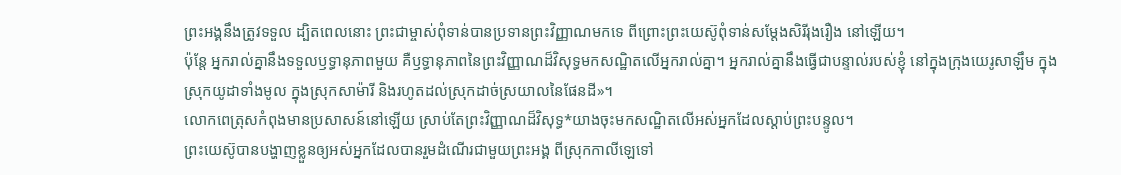ព្រះអង្គនឹងត្រូវទទួល ដ្បិតពេលនោះ ព្រះជាម្ចាស់ពុំទាន់បានប្រទានព្រះវិញ្ញាណមកទេ ពីព្រោះព្រះយេស៊ូពុំទាន់សម្តែងសិរីរុងរឿង នៅឡើយ។
ប៉ុន្តែ អ្នករាល់គ្នានឹងទទួលឫទ្ធានុភាពមួយ គឺឫទ្ធានុភាពនៃព្រះវិញ្ញាណដ៏វិសុទ្ធមកសណ្ឋិតលើអ្នករាល់គ្នា។ អ្នករាល់គ្នានឹងធ្វើជាបន្ទាល់របស់ខ្ញុំ នៅក្នុងក្រុងយេរូសាឡឹម ក្នុងស្រុកយូដាទាំងមូល ក្នុងស្រុកសាម៉ារី និងរហូតដល់ស្រុកដាច់ស្រយាលនៃផែនដី»។
លោកពេត្រុសកំពុងមានប្រសាសន៍នៅឡើយ ស្រាប់តែព្រះវិញ្ញាណដ៏វិសុទ្ធ*យាងចុះមកសណ្ឋិតលើអស់អ្នកដែលស្ដាប់ព្រះបន្ទូល។
ព្រះយេស៊ូបានបង្ហាញខ្លួនឲ្យអស់អ្នកដែលបានរួមដំណើរជាមួយព្រះអង្គ ពីស្រុកកាលីឡេទៅ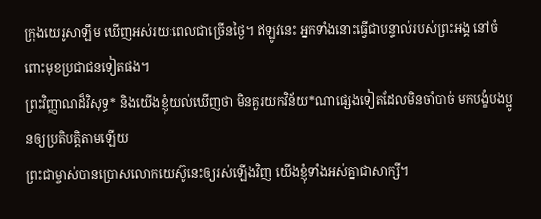ក្រុងយេរូសាឡឹម ឃើញអស់រយៈពេលជាច្រើនថ្ងៃ។ ឥឡូវនេះ អ្នកទាំងនោះធ្វើជាបន្ទាល់របស់ព្រះអង្គ នៅចំពោះមុខប្រជាជនទៀតផង។
ព្រះវិញ្ញាណដ៏វិសុទ្ធ* និងយើងខ្ញុំយល់ឃើញថា មិនគួរយកវិន័យ*ណាផ្សេងទៀតដែលមិនចាំបាច់ មកបង្ខំបងប្អូនឲ្យប្រតិបត្តិតាមឡើយ
ព្រះជាម្ចាស់បានប្រោសលោកយេស៊ូនេះឲ្យរស់ឡើងវិញ យើងខ្ញុំទាំងអស់គ្នាជាសាក្សី។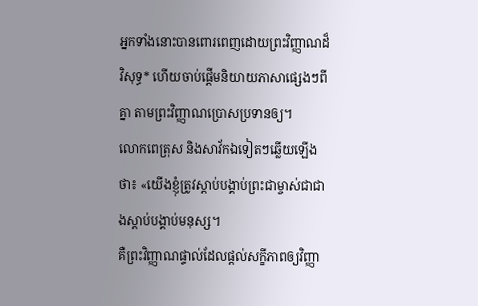អ្នកទាំងនោះបានពោរពេញដោយព្រះវិញ្ញាណដ៏វិសុទ្ធ* ហើយចាប់ផ្ដើមនិយាយភាសាផ្សេងៗពីគ្នា តាមព្រះវិញ្ញាណប្រោសប្រទានឲ្យ។
លោកពេត្រុស និងសាវ័កឯទៀតៗឆ្លើយឡើងថា៖ «យើងខ្ញុំត្រូវស្ដាប់បង្គាប់ព្រះជាម្ចាស់ជាជាងស្ដាប់បង្គាប់មនុស្ស។
គឺព្រះវិញ្ញាណផ្ទាល់ដែលផ្ដល់សក្ខីភាពឲ្យវិញ្ញា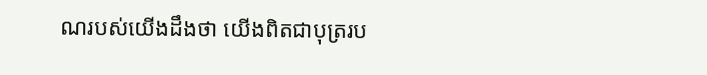ណរបស់យើងដឹងថា យើងពិតជាបុត្ររប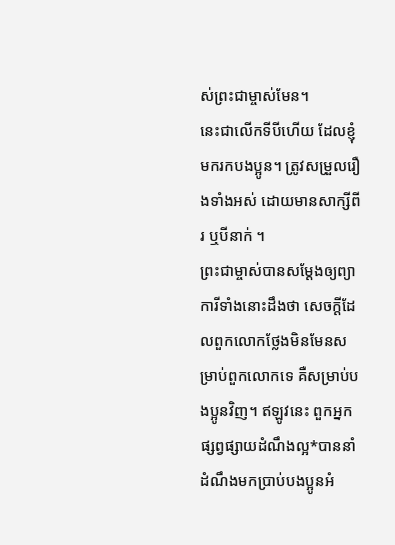ស់ព្រះជាម្ចាស់មែន។
នេះជាលើកទីបីហើយ ដែលខ្ញុំមករកបងប្អូន។ ត្រូវសម្រួលរឿងទាំងអស់ ដោយមានសាក្សីពីរ ឬបីនាក់ ។
ព្រះជាម្ចាស់បានសម្តែងឲ្យព្យាការីទាំងនោះដឹងថា សេចក្ដីដែលពួកលោកថ្លែងមិនមែនសម្រាប់ពួកលោកទេ គឺសម្រាប់បងប្អូនវិញ។ ឥឡូវនេះ ពួកអ្នកផ្សព្វផ្សាយដំណឹងល្អ*បាននាំដំណឹងមកប្រាប់បងប្អូនអំ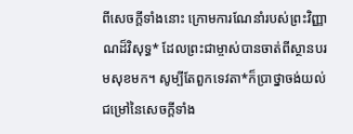ពីសេចក្ដីទាំងនោះ ក្រោមការណែនាំរបស់ព្រះវិញ្ញាណដ៏វិសុទ្ធ* ដែលព្រះជាម្ចាស់បានចាត់ពីស្ថានបរមសុខមក។ សូម្បីតែពួកទេវតា*ក៏ប្រាថ្នាចង់យល់ជម្រៅនៃសេចក្ដីទាំង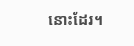នោះដែរ។